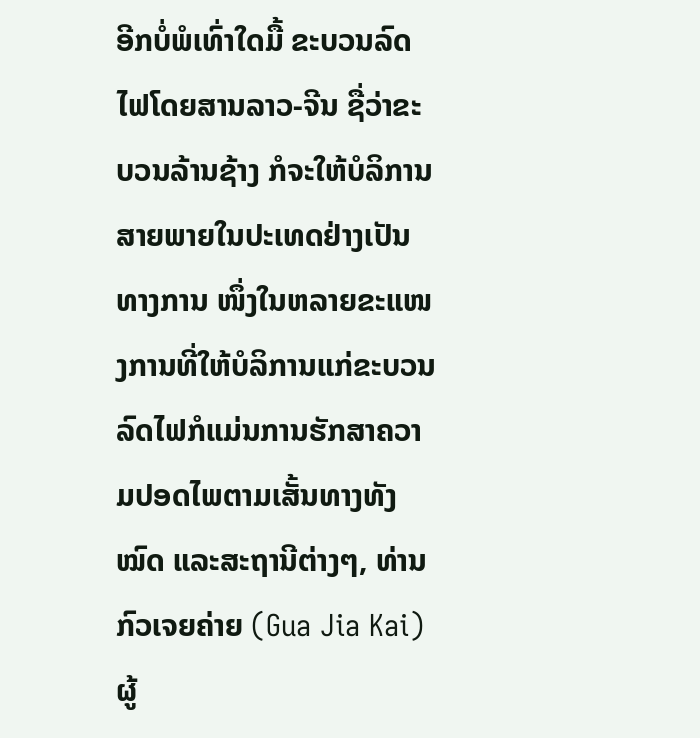ອີກບໍ່ພໍເທົ່າໃດມື້ ຂະບວນລົດໄຟໂດຍສານລາວ-ຈີນ ຊື່ວ່າຂະບວນລ້ານຊ້າງ ກໍຈະໃຫ້ບໍລິການສາຍພາຍໃນປະເທດຢ່າງເປັນທາງການ ໜຶ່ງໃນຫລາຍຂະແໜງການທີ່ໃຫ້ບໍລິການແກ່ຂະບວນລົດໄຟກໍແມ່ນການຮັກສາຄວາມປອດໄພຕາມເສັ້ນທາງທັງໝົດ ແລະສະຖານີຕ່າງໆ, ທ່ານ ກົວເຈຍຄ່າຍ (Gua Jia Kai) ຜູ້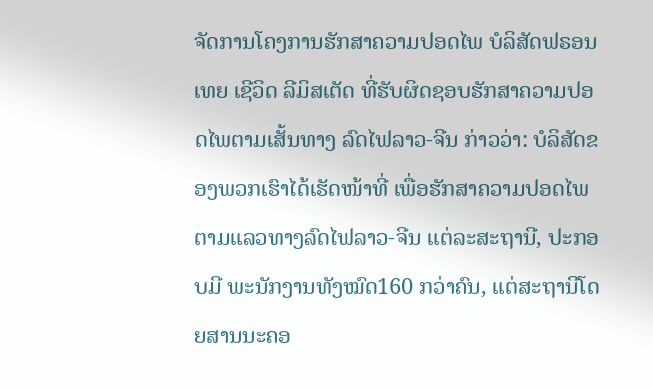ຈັດການໂຄງການຮັກສາຄວາມປອດໄພ ບໍລິສັດຟຣອນເທຍ ເຊີວິດ ລີມິສເຕັດ ທີ່ຮັບຜິດຊອບຮັກສາຄວາມປອດໄພຕາມເສັ້ນທາງ ລົດໄຟລາວ-ຈີນ ກ່າວວ່າ: ບໍລິສັດຂອງພວກເຮົາໄດ້ເຮັດໜ້າທີ່ ເພື່ອຮັກສາຄວາມປອດໄພຕາມແລວທາງລົດໄຟລາວ-ຈີນ ແຕ່ລະສະຖານີ, ປະກອບມີ ພະນັກງານທັງໝົດ160 ກວ່າຄົນ, ແຕ່ສະຖານີໂດຍສານນະຄອ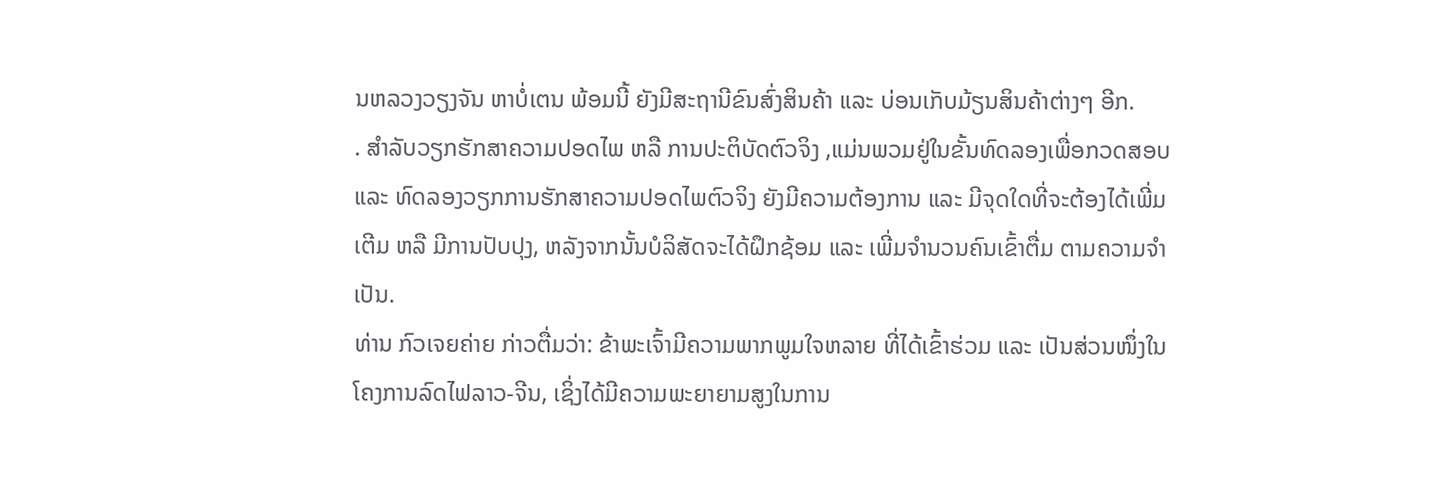ນຫລວງວຽງຈັນ ຫາບໍ່ເຕນ ພ້ອມນີ້ ຍັງມີສະຖານີຂົນສົ່ງສິນຄ້າ ແລະ ບ່ອນເກັບມ້ຽນສິນຄ້າຕ່າງໆ ອີກ.
. ສຳລັບວຽກຮັກສາຄວາມປອດໄພ ຫລື ການປະຕິບັດຕົວຈິງ ,ແມ່ນພວມຢູ່ໃນຂັ້ນທົດລອງເພື່ອກວດສອບ ແລະ ທົດລອງວຽກການຮັກສາຄວາມປອດໄພຕົວຈິງ ຍັງມີຄວາມຕ້ອງການ ແລະ ມີຈຸດໃດທີ່ຈະຕ້ອງໄດ້ເພີ່ມເຕີມ ຫລື ມີການປັບປຸງ, ຫລັງຈາກນັ້ນບໍລິສັດຈະໄດ້ຝຶກຊ້ອມ ແລະ ເພີ່ມຈຳນວນຄົນເຂົ້າຕື່ມ ຕາມຄວາມຈຳເປັນ.
ທ່ານ ກົວເຈຍຄ່າຍ ກ່າວຕື່ມວ່າ: ຂ້າພະເຈົ້າມີຄວາມພາກພູມໃຈຫລາຍ ທີ່ໄດ້ເຂົ້າຮ່ວມ ແລະ ເປັນສ່ວນໜຶ່ງໃນໂຄງການລົດໄຟລາວ-ຈີນ, ເຊິ່ງໄດ້ມີຄວາມພະຍາຍາມສູງໃນການ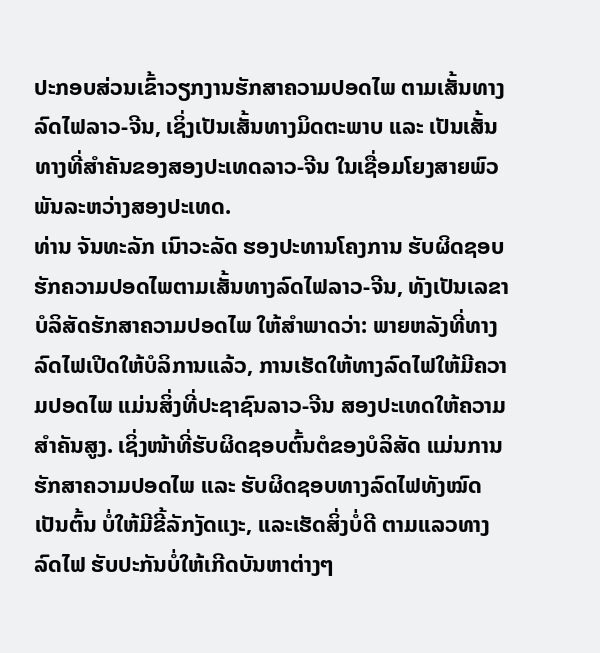ປະກອບສ່ວນເຂົ້າວຽກງານຮັກສາຄວາມປອດໄພ ຕາມເສັ້ນທາງລົດໄຟລາວ-ຈີນ, ເຊິ່ງເປັນເສັ້ນທາງມິດຕະພາບ ແລະ ເປັນເສັ້ນທາງທີ່ສຳຄັນຂອງສອງປະເທດລາວ-ຈີນ ໃນເຊື່ອມໂຍງສາຍພົວພັນລະຫວ່າງສອງປະເທດ.
ທ່ານ ຈັນທະລັກ ເນົາວະລັດ ຮອງປະທານໂຄງການ ຮັບຜິດຊອບ ຮັກຄວາມປອດໄພຕາມເສັ້ນທາງລົດໄຟລາວ-ຈີນ, ທັງເປັນເລຂາບໍລິສັດຮັກສາຄວາມປອດໄພ ໃຫ້ສຳພາດວ່າ: ພາຍຫລັງທີ່ທາງລົດໄຟເປີດໃຫ້ບໍລິການແລ້ວ, ການເຮັດໃຫ້ທາງລົດໄຟໃຫ້ມີຄວາມປອດໄພ ແມ່ນສິ່ງທີ່ປະຊາຊົນລາວ-ຈີນ ສອງປະເທດໃຫ້ຄວາມສຳຄັນສູງ. ເຊິ່ງໜ້າທີ່ຮັບຜິດຊອບຕົ້ນຕໍຂອງບໍລິສັດ ແມ່ນການຮັກສາຄວາມປອດໄພ ແລະ ຮັບຜິດຊອບທາງລົດໄຟທັງໝົດ ເປັນຕົ້ນ ບໍ່ໃຫ້ມີຂີ້ລັກງັດແງະ, ແລະເຮັດສິ່ງບໍ່ດີ ຕາມແລວທາງລົດໄຟ ຮັບປະກັນບໍ່ໃຫ້ເກີດບັນຫາຕ່າງໆ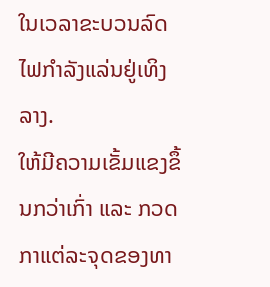ໃນເວລາຂະບວນລົດໄຟກຳລັງແລ່ນຢູ່ເທິງລາງ.
ໃຫ້ມີຄວາມເຂັ້ມແຂງຂຶ້ນກວ່າເກົ່າ ແລະ ກວດກາແຕ່ລະຈຸດຂອງທາ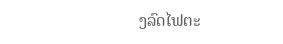ງລົດໄຟຕະ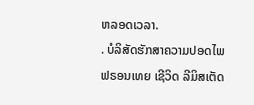ຫລອດເວລາ.
. ບໍລິສັດຮັກສາຄວາມປອດໄພຟຣອນເທຍ ເຊີວິດ ລີມິສເຕັດ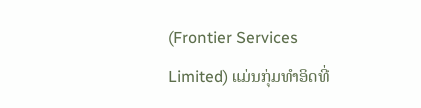(Frontier Services Limited) ແມ່ນກຸ່ມທຳອິດທີ່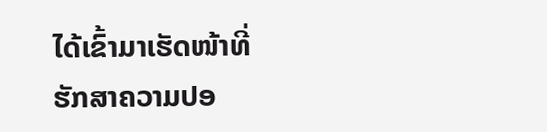ໄດ້ເຂົ້າມາເຮັດໜ້າທີ່ຮັກສາຄວາມປອ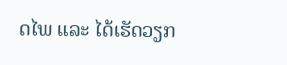ດໄພ ແລະ ໄດ້ເຮັດວຽກ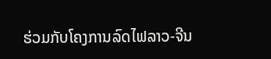ຮ່ວມກັບໂຄງການລົດໄຟລາວ-ຈີນ